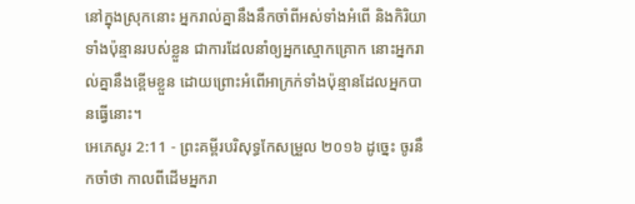នៅក្នុងស្រុកនោះ អ្នករាល់គ្នានឹងនឹកចាំពីអស់ទាំងអំពើ និងកិរិយាទាំងប៉ុន្មានរបស់ខ្លួន ជាការដែលនាំឲ្យអ្នកស្មោកគ្រោក នោះអ្នករាល់គ្នានឹងខ្ពើមខ្លួន ដោយព្រោះអំពើអាក្រក់ទាំងប៉ុន្មានដែលអ្នកបានធ្វើនោះ។
អេភេសូរ 2:11 - ព្រះគម្ពីរបរិសុទ្ធកែសម្រួល ២០១៦ ដូច្នេះ ចូរនឹកចាំថា កាលពីដើមអ្នករា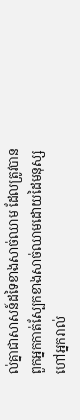ល់គ្នាជាសាសន៍ដទៃខាងសាច់ឈាម ដែលត្រូវបានពួកអ្នកកាត់ស្បែកខាងសាច់ឈាមដោយដៃមនុស្ស ហៅអ្នករាល់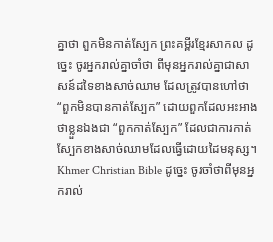គ្នាថា ពួកមិនកាត់ស្បែក ព្រះគម្ពីរខ្មែរសាកល ដូច្នេះ ចូរអ្នករាល់គ្នាចាំថា ពីមុនអ្នករាល់គ្នាជាសាសន៍ដទៃខាងសាច់ឈាម ដែលត្រូវបានហៅថា “ពួកមិនបានកាត់ស្បែក” ដោយពួកដែលអះអាងថាខ្លួនឯងជា “ពួកកាត់ស្បែក” ដែលជាការកាត់ស្បែកខាងសាច់ឈាមដែលធ្វើដោយដៃមនុស្ស។ Khmer Christian Bible ដូច្នេះ ចូរចាំថាពីមុនអ្នករាល់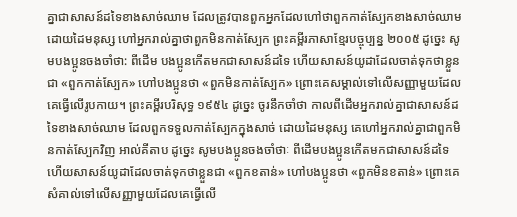គ្នាជាសាសន៍ដទៃខាងសាច់ឈាម ដែលត្រូវបានពួកអ្នកដែលហៅថាពួកកាត់ស្បែកខាងសាច់ឈាមដោយដៃមនុស្ស ហៅអ្នករាល់គ្នាថាពួកមិនកាត់ស្បែក ព្រះគម្ពីរភាសាខ្មែរបច្ចុប្បន្ន ២០០៥ ដូច្នេះ សូមបងប្អូនចងចាំថា: ពីដើម បងប្អូនកើតមកជាសាសន៍ដទៃ ហើយសាសន៍យូដាដែលចាត់ទុកថាខ្លួនជា «ពួកកាត់ស្បែក» ហៅបងប្អូនថា «ពួកមិនកាត់ស្បែក» ព្រោះគេសម្គាល់ទៅលើសញ្ញាមួយដែលគេធ្វើលើរូបកាយ។ ព្រះគម្ពីរបរិសុទ្ធ ១៩៥៤ ដូច្នេះ ចូរនឹកចាំថា កាលពីដើមអ្នករាល់គ្នាជាសាសន៍ដទៃខាងសាច់ឈាម ដែលពួកទទួលកាត់ស្បែកក្នុងសាច់ ដោយដៃមនុស្ស គេហៅអ្នករាល់គ្នាជាពួកមិនកាត់ស្បែកវិញ អាល់គីតាប ដូច្នេះ សូមបងប្អូនចងចាំថាៈ ពីដើមបងប្អូនកើតមកជាសាសន៍ដទៃ ហើយសាសន៍យូដាដែលចាត់ទុកថាខ្លួនជា «ពួកខតាន់» ហៅបងប្អូនថា «ពួកមិនខតាន់» ព្រោះគេសំគាល់ទៅលើសញ្ញាមួយដែលគេធ្វើលើ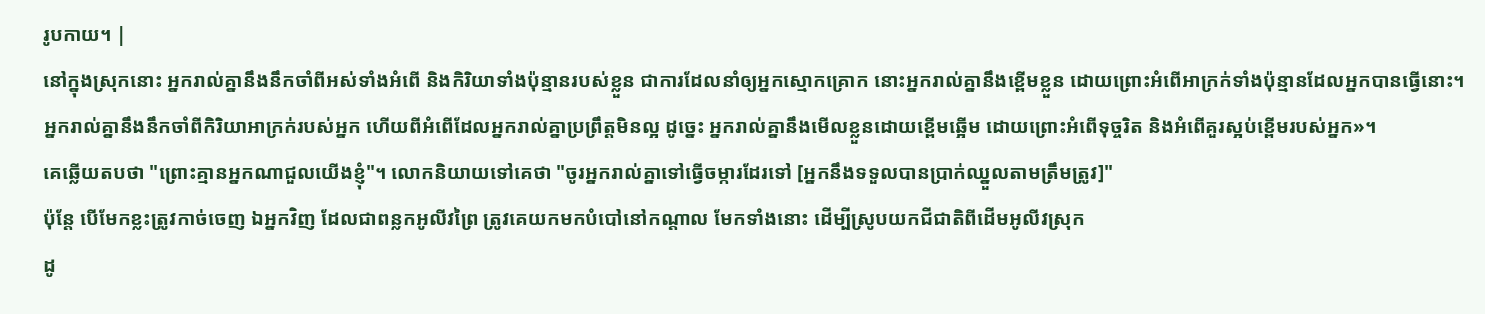រូបកាយ។ |
នៅក្នុងស្រុកនោះ អ្នករាល់គ្នានឹងនឹកចាំពីអស់ទាំងអំពើ និងកិរិយាទាំងប៉ុន្មានរបស់ខ្លួន ជាការដែលនាំឲ្យអ្នកស្មោកគ្រោក នោះអ្នករាល់គ្នានឹងខ្ពើមខ្លួន ដោយព្រោះអំពើអាក្រក់ទាំងប៉ុន្មានដែលអ្នកបានធ្វើនោះ។
អ្នករាល់គ្នានឹងនឹកចាំពីកិរិយាអាក្រក់របស់អ្នក ហើយពីអំពើដែលអ្នករាល់គ្នាប្រព្រឹត្តមិនល្អ ដូច្នេះ អ្នករាល់គ្នានឹងមើលខ្លួនដោយខ្ពើមឆ្អើម ដោយព្រោះអំពើទុច្ចរិត និងអំពើគួរស្អប់ខ្ពើមរបស់អ្នក»។
គេឆ្លើយតបថា "ព្រោះគ្មានអ្នកណាជួលយើងខ្ញុំ"។ លោកនិយាយទៅគេថា "ចូរអ្នករាល់គ្នាទៅធ្វើចម្ការដែរទៅ [អ្នកនឹងទទួលបានប្រាក់ឈ្នួលតាមត្រឹមត្រូវ]"
ប៉ុន្តែ បើមែកខ្លះត្រូវកាច់ចេញ ឯអ្នកវិញ ដែលជាពន្លកអូលីវព្រៃ ត្រូវគេយកមកបំបៅនៅកណ្តាល មែកទាំងនោះ ដើម្បីស្រូបយកជីជាតិពីដើមអូលីវស្រុក
ដូ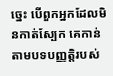ច្នេះ បើពួកអ្នកដែលមិនកាត់ស្បែក គេកាន់តាមបទបញ្ញត្តិរបស់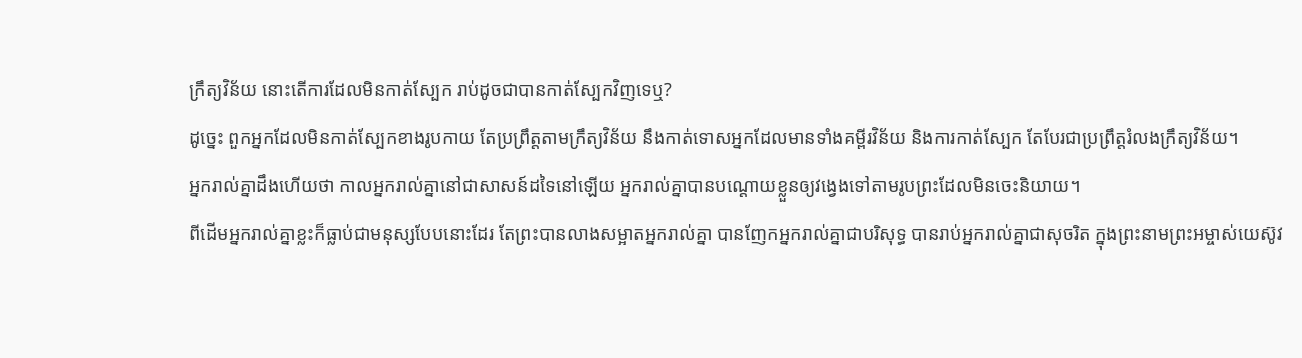ក្រឹត្យវិន័យ នោះតើការដែលមិនកាត់ស្បែក រាប់ដូចជាបានកាត់ស្បែកវិញទេឬ?
ដូច្នេះ ពួកអ្នកដែលមិនកាត់ស្បែកខាងរូបកាយ តែប្រព្រឹត្តតាមក្រឹត្យវិន័យ នឹងកាត់ទោសអ្នកដែលមានទាំងគម្ពីរវិន័យ និងការកាត់ស្បែក តែបែរជាប្រព្រឹត្តរំលងក្រឹត្យវិន័យ។
អ្នករាល់គ្នាដឹងហើយថា កាលអ្នករាល់គ្នានៅជាសាសន៍ដទៃនៅឡើយ អ្នករាល់គ្នាបានបណ្ដោយខ្លួនឲ្យវង្វេងទៅតាមរូបព្រះដែលមិនចេះនិយាយ។
ពីដើមអ្នករាល់គ្នាខ្លះក៏ធ្លាប់ជាមនុស្សបែបនោះដែរ តែព្រះបានលាងសម្អាតអ្នករាល់គ្នា បានញែកអ្នករាល់គ្នាជាបរិសុទ្ធ បានរាប់អ្នករាល់គ្នាជាសុចរិត ក្នុងព្រះនាមព្រះអម្ចាស់យេស៊ូវ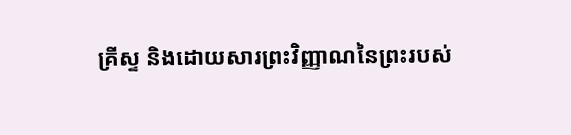គ្រីស្ទ និងដោយសារព្រះវិញ្ញាណនៃព្រះរបស់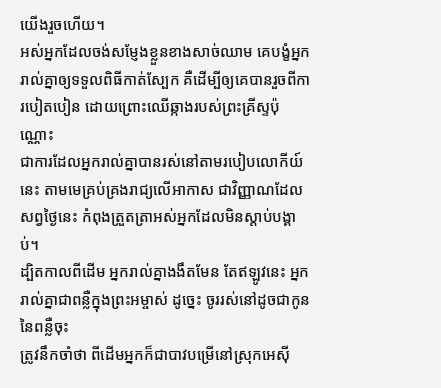យើងរួចហើយ។
អស់អ្នកដែលចង់សម្ញែងខ្លួនខាងសាច់ឈាម គេបង្ខំអ្នករាល់គ្នាឲ្យទទួលពិធីកាត់ស្បែក គឺដើម្បីឲ្យគេបានរួចពីការបៀតបៀន ដោយព្រោះឈើឆ្កាងរបស់ព្រះគ្រីស្ទប៉ុណ្ណោះ
ជាការដែលអ្នករាល់គ្នាបានរស់នៅតាមរបៀបលោកីយ៍នេះ តាមមេគ្រប់គ្រងរាជ្យលើអាកាស ជាវិញ្ញាណដែលសព្វថ្ងៃនេះ កំពុងត្រួតត្រាអស់អ្នកដែលមិនស្ដាប់បង្គាប់។
ដ្បិតកាលពីដើម អ្នករាល់គ្នាងងឹតមែន តែឥឡូវនេះ អ្នករាល់គ្នាជាពន្លឺក្នុងព្រះអម្ចាស់ ដូច្នេះ ចូររស់នៅដូចជាកូននៃពន្លឺចុះ
ត្រូវនឹកចាំថា ពីដើមអ្នកក៏ជាបាវបម្រើនៅស្រុកអេស៊ី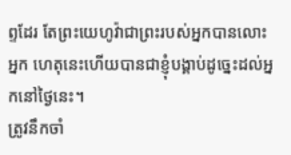ព្ទដែរ តែព្រះយេហូវ៉ាជាព្រះរបស់អ្នកបានលោះអ្នក ហេតុនេះហើយបានជាខ្ញុំបង្គាប់ដូច្នេះដល់អ្នកនៅថ្ងៃនេះ។
ត្រូវនឹកចាំ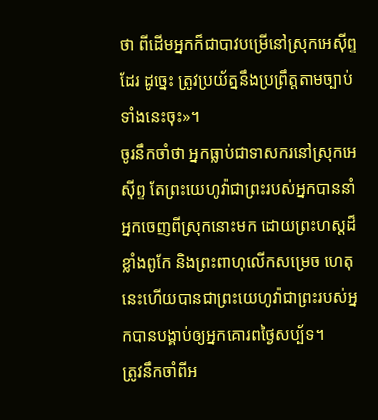ថា ពីដើមអ្នកក៏ជាបាវបម្រើនៅស្រុកអេស៊ីព្ទដែរ ដូច្នេះ ត្រូវប្រយ័ត្ននឹងប្រព្រឹត្តតាមច្បាប់ទាំងនេះចុះ»។
ចូរនឹកចាំថា អ្នកធ្លាប់ជាទាសករនៅស្រុកអេស៊ីព្ទ តែព្រះយេហូវ៉ាជាព្រះរបស់អ្នកបាននាំអ្នកចេញពីស្រុកនោះមក ដោយព្រះហស្តដ៏ខ្លាំងពូកែ និងព្រះពាហុលើកសម្រេច ហេតុនេះហើយបានជាព្រះយេហូវ៉ាជាព្រះរបស់អ្នកបានបង្គាប់ឲ្យអ្នកគោរពថ្ងៃសប្ប័ទ។
ត្រូវនឹកចាំពីអ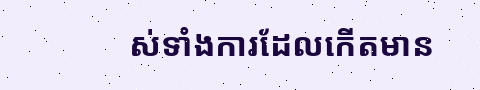ស់ទាំងការដែលកើតមាន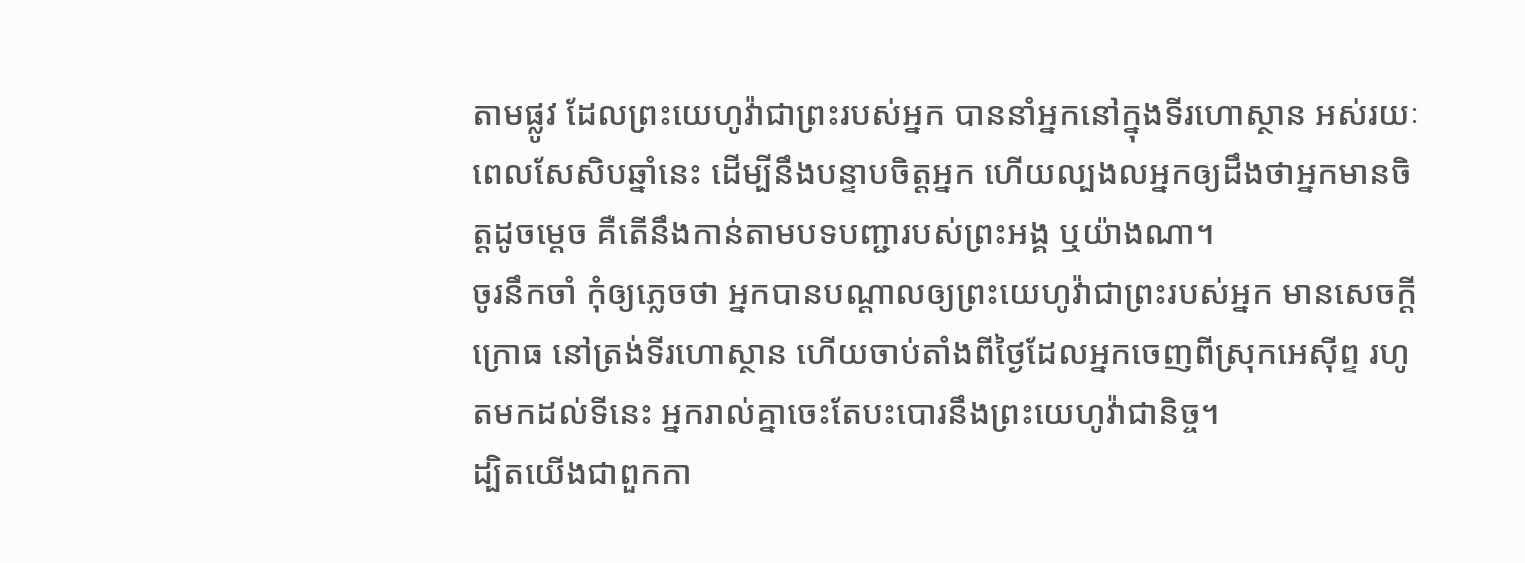តាមផ្លូវ ដែលព្រះយេហូវ៉ាជាព្រះរបស់អ្នក បាននាំអ្នកនៅក្នុងទីរហោស្ថាន អស់រយៈពេលសែសិបឆ្នាំនេះ ដើម្បីនឹងបន្ទាបចិត្តអ្នក ហើយល្បងលអ្នកឲ្យដឹងថាអ្នកមានចិត្តដូចម្ដេច គឺតើនឹងកាន់តាមបទបញ្ជារបស់ព្រះអង្គ ឬយ៉ាងណា។
ចូរនឹកចាំ កុំឲ្យភ្លេចថា អ្នកបានបណ្ដាលឲ្យព្រះយេហូវ៉ាជាព្រះរបស់អ្នក មានសេចក្ដីក្រោធ នៅត្រង់ទីរហោស្ថាន ហើយចាប់តាំងពីថ្ងៃដែលអ្នកចេញពីស្រុកអេស៊ីព្ទ រហូតមកដល់ទីនេះ អ្នករាល់គ្នាចេះតែបះបោរនឹងព្រះយេហូវ៉ាជានិច្ច។
ដ្បិតយើងជាពួកកា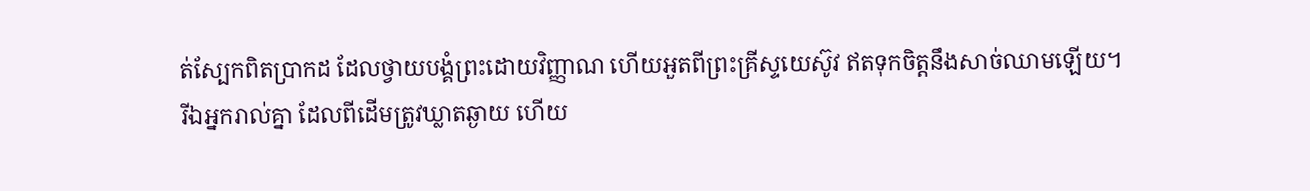ត់ស្បែកពិតប្រាកដ ដែលថ្វាយបង្គំព្រះដោយវិញ្ញាណ ហើយអួតពីព្រះគ្រីស្ទយេស៊ូវ ឥតទុកចិត្តនឹងសាច់ឈាមឡើយ។
រីឯអ្នករាល់គ្នា ដែលពីដើមត្រូវឃ្លាតឆ្ងាយ ហើយ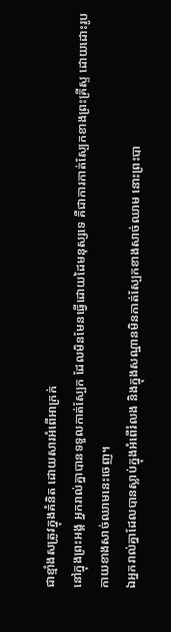ជាខ្មាំងសត្រូវក្នុងគំនិត ដោយសារអំពើអាក្រក់
នៅក្នុងព្រះអង្គ អ្នករាល់គ្នាបានទទួលកាត់ស្បែក ដែលមិនមែនធ្វើដោយដៃមនុស្សទេ គឺជាការកាត់ស្បែកខាងព្រះគ្រីស្ទ ដោយដោះរូបកាយខាងសាច់ឈាមនេះចេញ។
ឯអ្នករាល់គ្នាដែលបានស្លាប់ក្នុងអំពើរំលង និងក្នុងសណ្ឋានមិនកាត់ស្បែកខាងសាច់ឈាម នោះព្រះបា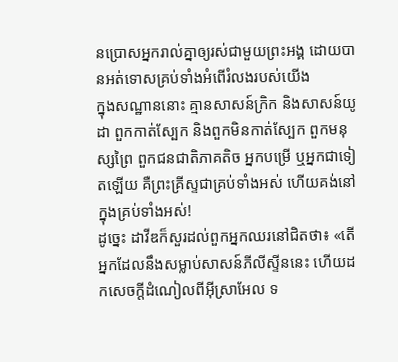នប្រោសអ្នករាល់គ្នាឲ្យរស់ជាមួយព្រះអង្គ ដោយបានអត់ទោសគ្រប់ទាំងអំពើរំលងរបស់យើង
ក្នុងសណ្ឋាននោះ គ្មានសាសន៍ក្រិក និងសាសន៍យូដា ពួកកាត់ស្បែក និងពួកមិនកាត់ស្បែក ពួកមនុស្សព្រៃ ពួកជនជាតិភាគតិច អ្នកបម្រើ ឬអ្នកជាទៀតឡើយ គឺព្រះគ្រីស្ទជាគ្រប់ទាំងអស់ ហើយគង់នៅក្នុងគ្រប់ទាំងអស់!
ដូច្នេះ ដាវីឌក៏សួរដល់ពួកអ្នកឈរនៅជិតថា៖ «តើអ្នកដែលនឹងសម្លាប់សាសន៍ភីលីស្ទីននេះ ហើយដកសេចក្ដីដំណៀលពីអ៊ីស្រាអែល ទ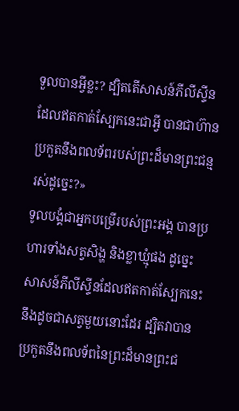ទួលបានអ្វីខ្លះ? ដ្បិតតើសាសន៍ភីលីស្ទីនដែលឥតកាត់ស្បែកនេះជាអ្វី បានជាហ៊ានប្រកួតនឹងពលទ័ពរបស់ព្រះដ៏មានព្រះជន្មរស់ដូច្នេះ?»
ទូលបង្គំជាអ្នកបម្រើរបស់ព្រះអង្គ បានប្រហារទាំងសត្វសិង្ហ និងខ្លាឃ្មុំផង ដូច្នេះ សាសន៍ភីលីស្ទីនដែលឥតកាត់ស្បែកនេះ នឹងដូចជាសត្វមួយនោះដែរ ដ្បិតវាបានប្រកួតនឹងពលទ័ពនៃព្រះដ៏មានព្រះជ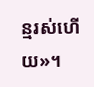ន្មរស់ហើយ»។